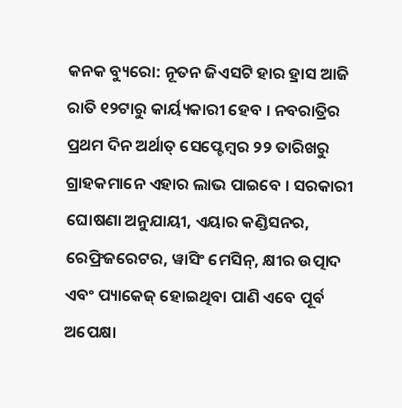କନକ ବ୍ୟୁରୋ: ନୂତନ ଜିଏସଟି ହାର ହ୍ରାସ ଆଜି ରାତି ୧୨ଟାରୁ କାର୍ୟ୍ୟକାରୀ ହେବ । ନବରାତ୍ରିର ପ୍ରଥମ ଦିନ ଅର୍ଥାତ୍ ସେପ୍ଟେମ୍ବର ୨୨ ତାରିଖରୁ ଗ୍ରାହକମାନେ ଏହାର ଲାଭ ପାଇବେ । ସରକାରୀ ଘୋଷଣା ଅନୁଯାୟୀ, ଏୟାର କଣ୍ଡିସନର, ରେଫ୍ରିଜରେଟର, ୱାସିଂ ମେସିନ୍, କ୍ଷୀର ଉତ୍ପାଦ ଏବଂ ପ୍ୟାକେଜ୍ ହୋଇଥିବା ପାଣି ଏବେ ପୂର୍ବ ଅପେକ୍ଷା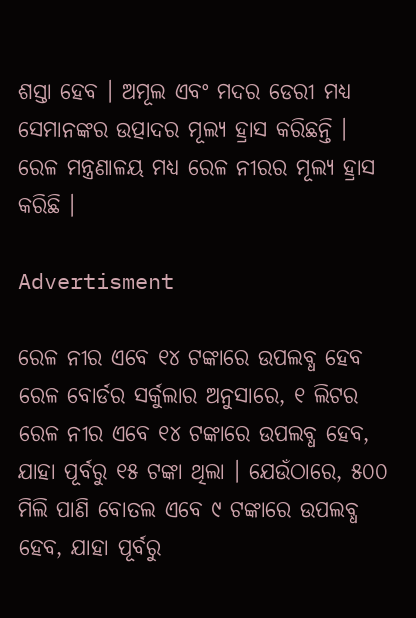ଶସ୍ତା ହେବ । ଅମୂଲ ଏବଂ ମଦର ଡେରୀ ମଧ୍ୟ ସେମାନଙ୍କର ଉତ୍ପାଦର ମୂଲ୍ୟ ହ୍ରାସ କରିଛନ୍ତି । ରେଳ ମନ୍ତ୍ରଣାଳୟ ମଧ୍ୟ ରେଳ ନୀରର ମୂଲ୍ୟ ହ୍ରାସ କରିଛି ।

Advertisment

ରେଳ ନୀର ଏବେ ୧୪ ଟଙ୍କାରେ ଉପଲବ୍ଧ ହେବ
ରେଳ ବୋର୍ଡର ସର୍କୁଲାର ଅନୁସାରେ, ୧ ଲିଟର ରେଳ ନୀର ଏବେ ୧୪ ଟଙ୍କାରେ ଉପଲବ୍ଧ ହେବ, ଯାହା ପୂର୍ବରୁ ୧୫ ଟଙ୍କା ଥିଲା । ଯେଉଁଠାରେ, ୫୦୦ ମିଲି ପାଣି ବୋତଲ ଏବେ ୯ ଟଙ୍କାରେ ଉପଲବ୍ଧ ହେବ, ଯାହା ପୂର୍ବରୁ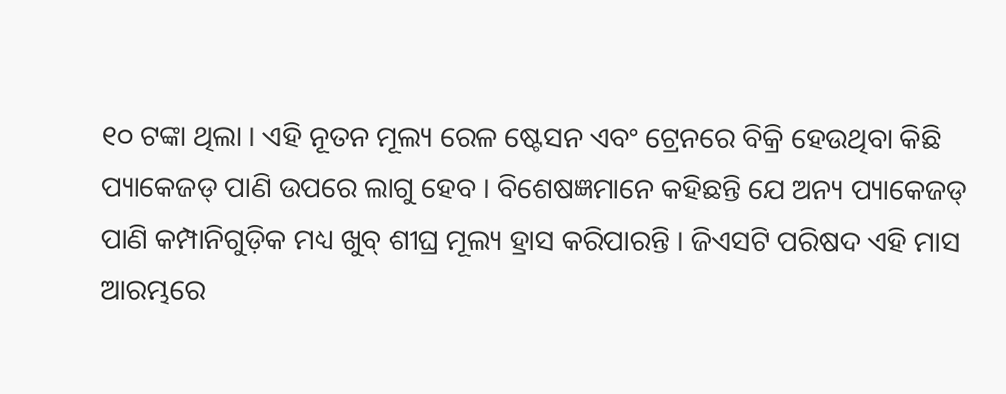୧୦ ଟଙ୍କା ଥିଲା । ଏହି ନୂତନ ମୂଲ୍ୟ ରେଳ ଷ୍ଟେସନ ଏବଂ ଟ୍ରେନରେ ବିକ୍ରି ହେଉଥିବା କିଛି ପ୍ୟାକେଜଡ୍ ପାଣି ଉପରେ ଲାଗୁ ହେବ । ବିଶେଷଜ୍ଞମାନେ କହିଛନ୍ତି ଯେ ଅନ୍ୟ ପ୍ୟାକେଜଡ୍ ପାଣି କମ୍ପାନିଗୁଡ଼ିକ ମଧ୍ୟ ଖୁବ୍ ଶୀଘ୍ର ମୂଲ୍ୟ ହ୍ରାସ କରିପାରନ୍ତି । ଜିଏସଟି ପରିଷଦ ଏହି ମାସ ଆରମ୍ଭରେ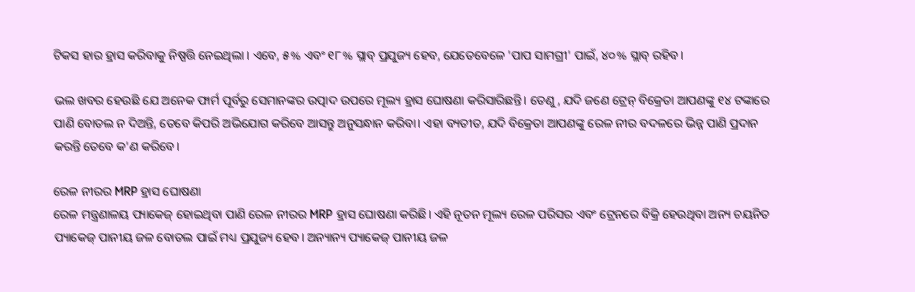ଟିକସ ହାର ହ୍ରାସ କରିବାକୁ ନିଷ୍ପତ୍ତି ନେଇଥିଲା । ଏବେ, ୫% ଏବଂ ୧୮% ସ୍ଲାବ୍ ପ୍ରଯୁଜ୍ୟ ହେବ, ଯେତେବେଳେ 'ପାପ ସାମଗ୍ରୀ' ପାଇଁ, ୪୦% ସ୍ଲାବ୍ ରହିବ।

ଭଲ ଖବର ହେଉଛି ଯେ ଅନେକ ଫାର୍ମ ପୂର୍ବରୁ ସେମାନଙ୍କର ଉତ୍ପାଦ ଉପରେ ମୂଲ୍ୟ ହ୍ରାସ ଘୋଷଣା କରିସାରିଛନ୍ତି। ତେଣୁ, ଯଦି ଜଣେ ଟ୍ରେନ୍ ବିକ୍ରେତା ଆପଣଙ୍କୁ ୧୪ ଟଙ୍କାରେ ପାଣି ବୋତଲ ନ ଦିଅନ୍ତି, ତେବେ କିପରି ଅଭିଯୋଗ କରିବେ ଆସନ୍ତୁ ଅନୁସନ୍ଧାନ କରିବା। ଏହା ବ୍ୟତୀତ, ଯଦି ବିକ୍ରେତା ଆପଣଙ୍କୁ ରେଳ ନୀର ବଦଳରେ ଭିନ୍ନ ପାଣି ପ୍ରଦାନ କରନ୍ତି ତେବେ କ'ଣ କରିବେ।

ରେଳ ନୀରର MRP ହ୍ରାସ ଘୋଷଣା
ରେଳ ମନ୍ତ୍ରଣାଳୟ ପ୍ୟାକେଜ୍ ହୋଇଥିବା ପାଣି ରେଳ ନୀରର MRP ହ୍ରାସ ଘୋଷଣା କରିଛି। ଏହି ନୂତନ ମୂଲ୍ୟ ରେଳ ପରିସର ଏବଂ ଟ୍ରେନରେ ବିକ୍ରି ହେଉଥିବା ଅନ୍ୟ ଚୟନିତ ପ୍ୟାକେଜ୍ ପାନୀୟ ଜଳ ବୋତଲ ପାଇଁ ମଧ୍ୟ ପ୍ରଯୁଜ୍ୟ ହେବ। ଅନ୍ୟାନ୍ୟ ପ୍ୟାକେଜ୍ ପାନୀୟ ଜଳ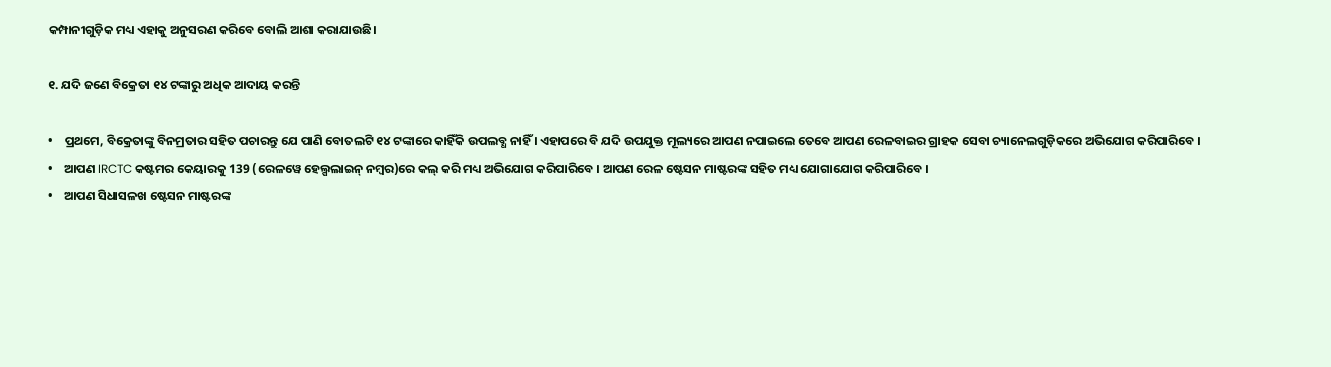କମ୍ପାନୀଗୁଡ଼ିକ ମଧ୍ୟ ଏହାକୁ ଅନୁସରଣ କରିବେ ବୋଲି ଆଶା କରାଯାଉଛି।

୧. ଯଦି ଜଣେ ବିକ୍ରେତା ୧୪ ଟଙ୍କାରୁ ଅଧିକ ଆଦାୟ କରନ୍ତି

•    ପ୍ରଥମେ, ବିକ୍ରେତାଙ୍କୁ ବିନମ୍ରତାର ସହିତ ପଚାରନ୍ତୁ ଯେ ପାଣି ବୋତଲଟି ୧୪ ଟଙ୍କାରେ କାହିଁକି ଉପଲବ୍ଧ ନାହିଁ । ଏହାପରେ ବି ଯଦି ଉପଯୁକ୍ତ ମୂଲ୍ୟରେ ଆପଣ ନପାଇଲେ ତେବେ ଆପଣ ରେଳବାଇର ଗ୍ରାହକ ସେବା ଚ୍ୟାନେଲଗୁଡ଼ିକରେ ଅଭିଯୋଗ କରିପାରିବେ ।
•    ଆପଣ IRCTC କଷ୍ଟମର କେୟାରକୁ 139 (ରେଳୱେ ହେଲ୍ପଲାଇନ୍ ନମ୍ବର)ରେ କଲ୍ କରି ମଧ୍ୟ ଅଭିଯୋଗ କରିପାରିବେ । ଆପଣ ରେଳ ଷ୍ଟେସନ ମାଷ୍ଟରଙ୍କ ସହିତ ମଧ୍ୟ ଯୋଗାଯୋଗ କରିପାରିବେ ।
•    ଆପଣ ସିଧାସଳଖ ଷ୍ଟେସନ ମାଷ୍ଟରଙ୍କ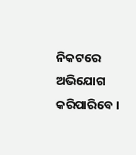ନିକଟରେ ଅଭିଯୋଗ କରିପାରିବେ ।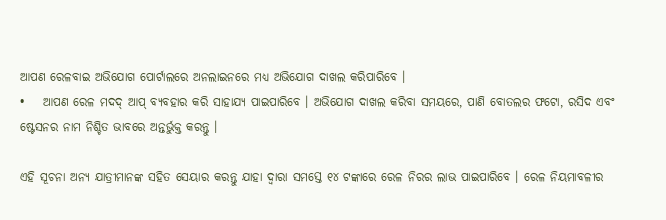ଆପଣ ରେଳବାଇ ଅଭିଯୋଗ ପୋର୍ଟାଲରେ ଅନଲାଇନରେ ମଧ୍ୟ ଅଭିଯୋଗ ଦାଖଲ କରିପାରିବେ ।
•    ଆପଣ ରେଳ ମଦଦ୍ ଆପ୍ ବ୍ୟବହାର କରି ସାହାଯ୍ୟ ପାଇପାରିବେ । ଅଭିଯୋଗ ଦାଖଲ କରିବା ସମୟରେ, ପାଣି ବୋତଲର ଫଟୋ, ରସିଦ ଏବଂ ଷ୍ଟେସନର ନାମ ନିଶ୍ଚିତ ଭାବରେ ଅନ୍ତର୍ଭୁକ୍ତ କରନ୍ତୁ ।

ଏହି ସୂଚନା ଅନ୍ୟ ଯାତ୍ରୀମାନଙ୍କ ସହିତ ସେୟାର କରନ୍ତୁ ଯାହା ଦ୍ଵାରା ସମସ୍ତେ ୧୪ ଟଙ୍କାରେ ରେଳ ନିରର ଲାଭ ପାଇପାରିବେ । ରେଳ ନିୟମାବଳୀର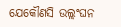ଯେକୌଣସି ଉଲ୍ଲଂଘନ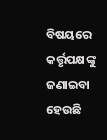ବିଷୟରେ କର୍ତ୍ତୃପକ୍ଷଙ୍କୁ ଜଣାଇବା ହେଉଛି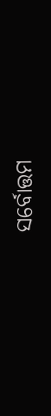ସର୍ବୋତ୍ତମ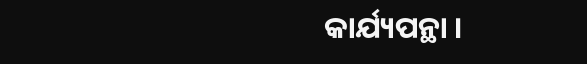କାର୍ଯ୍ୟପନ୍ଥା ।